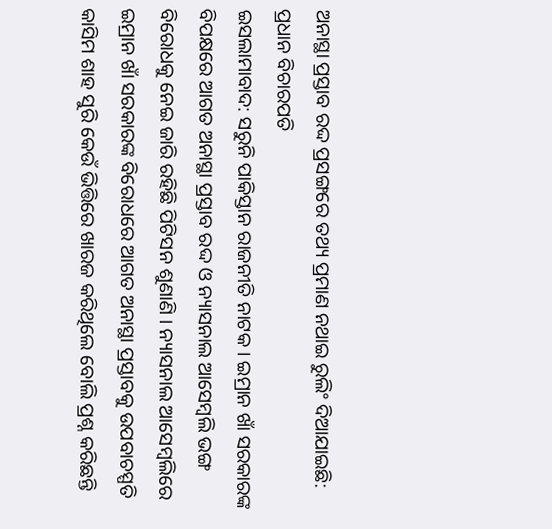ଅନାସ୍ଥା ପ୍ରସ୍ତାବ ରଦ୍ଦ ପ୍ରସଙ୍ଗରେ ତଥ୍ୟ ପ୍ରମାଣ ନଥାଇ ରୁଲିଂ ଦିଆଯାଇଛି: ପ୍ରଧାନ ବିଚାରପତି
ଇସଲାମାବାଦ: ସରୁନି ପାକିସ୍ତାନ ରାଜନୀତି ନାଟକ । ଇମ୍ରାନ ଖାଁ ସରକାରଙ୍କ ବିପକ୍ଷରେ ଆଗତ ଅନାସ୍ଥା ପ୍ରସ୍ତାବ ରଦ୍ଦ ଓ ନ୍ୟାସନାଲ ଆସେମ୍ବଲି ଭଙ୍ଗ ବିରୋଧକୁ ନେଇ ଜାରି ରହିଛି ପିଟିସନ ଶୁଣାଣି । ନ୍ୟାସନାଲ ଆସେମ୍ବଲିରେ ଇମ୍ରାନ ଖାଁ ସରକାରଙ୍କ ବିରୋଧରେ ଆଗତ ଅନାସ୍ଥା ପ୍ରସ୍ତାବକୁ ଉପବାଚସ୍ପତି କାସିମ ଶାହ ସୁରି କେଉଁ ଭିତ୍ତିରେ ଖାରଜ କରିଥିଲେ ବୋଲି ପ୍ରଶ୍ନ କରିଛନ୍ତି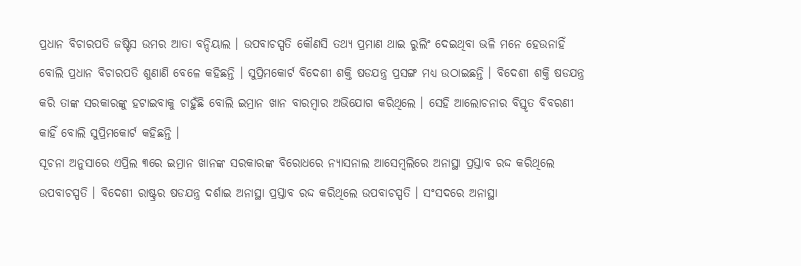ପ୍ରଧାନ ବିଚାରପତି ଜଷ୍ଟିସ ଉମର ଆତା ବନ୍ଦିୟାଲ । ଉପବାଚସ୍ପତି କୌଣସି ତଥ୍ୟ ପ୍ରମାଣ ଥାଇ ରୁଲିଂ ଦେଇଥିବା ଭଳି ମନେ ହେଉନାହିଁ ବୋଲି ପ୍ରଧାନ ବିଚାରପତି ଶୁଣାଣି ବେଳେ କହିଛନ୍ତି । ସୁପ୍ରିମକୋର୍ଟ ବିଦେଶୀ ଶକ୍ତି ଷଡଯନ୍ତ୍ର ପ୍ରସଙ୍ଗ ମଧ୍ୟ ଉଠାଇଛନ୍ତି । ବିଦେଶୀ ଶକ୍ତି ଷଡଯନ୍ତ୍ର କରି ତାଙ୍କ ସରକାରଙ୍କୁ ହଟାଇବାକୁ ଚାହୁଁଛି ବୋଲି ଇମ୍ରାନ ଖାନ ବାରମ୍ବାର ଅଭିଯୋଗ କରିଥିଲେ । ସେହି ଆଲୋଚନାର ବିସ୍ତୃତ ବିବରଣୀ କାହିଁ ବୋଲି ସୁପ୍ରିମକୋର୍ଟ କହିଛନ୍ତି ।
ସୂଚନା ଅନୁସାରେ ଏପ୍ରିଲ ୩ରେ ଇମ୍ରାନ ଖାନଙ୍କ ସରକାରଙ୍କ ବିରୋଧରେ ନ୍ୟାସନାଲ ଆସେମ୍ବଲିରେ ଅନାସ୍ଥା ପ୍ରସ୍ତାବ ରଦ୍ଦ କରିଥିଲେ ଉପବାଚସ୍ପତି । ବିଦେଶୀ ରାଷ୍ଟ୍ରର ଷଡଯନ୍ତ୍ର ଦର୍ଶାଇ ଅନାସ୍ଥା ପ୍ରସ୍ତାବ ରଦ୍ଦ କରିଥିଲେ ଉପବାଚସ୍ପତି । ସଂସଦରେ ଅନାସ୍ଥା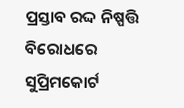ପ୍ରସ୍ତାବ ରଦ୍ଦ ନିଷ୍ପତ୍ତି ବିରୋଧରେ ସୁପ୍ରିମକୋର୍ଟ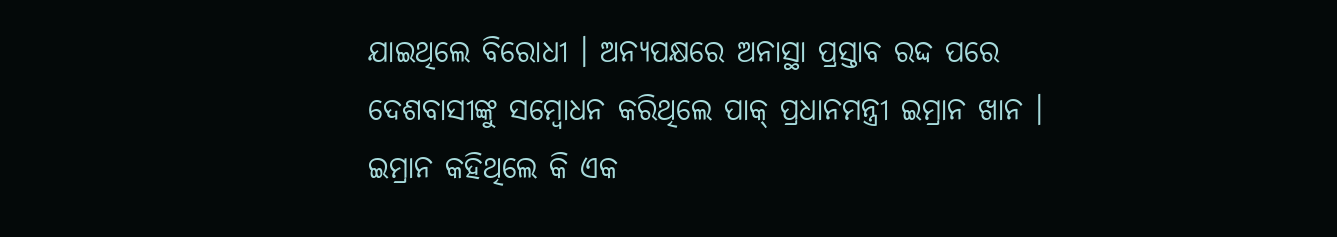ଯାଇଥିଲେ ବିରୋଧୀ । ଅନ୍ୟପକ୍ଷରେ ଅନାସ୍ଥା ପ୍ରସ୍ତାବ ରଦ୍ଦ ପରେ ଦେଶବାସୀଙ୍କୁ ସମ୍ବୋଧନ କରିଥିଲେ ପାକ୍ ପ୍ରଧାନମନ୍ତ୍ରୀ ଇମ୍ରାନ ଖାନ । ଇମ୍ରାନ କହିଥିଲେ କି ଏକ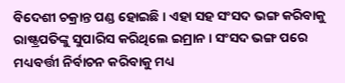ବିଦେଶୀ ଚକ୍ରାନ୍ତ ପଣ୍ଡ ହୋଇଛି । ଏହା ସହ ସଂସଦ ଭଙ୍ଗ କରିବାକୁ ରାଷ୍ଟ୍ରପତିଙ୍କୁ ସୁପାରିସ କରିଥିଲେ ଇମ୍ରାନ । ସଂସଦ ଭଙ୍ଗ ପରେ ମଧ୍ୟବର୍ତ୍ତୀ ନିର୍ବାଚନ କରିବାକୁ ମଧ୍ୟ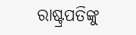ରାଷ୍ଟ୍ରପତିଙ୍କୁ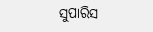ସୁପାରିସ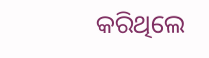କରିଥିଲେ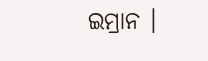ଇମ୍ରାନ ।